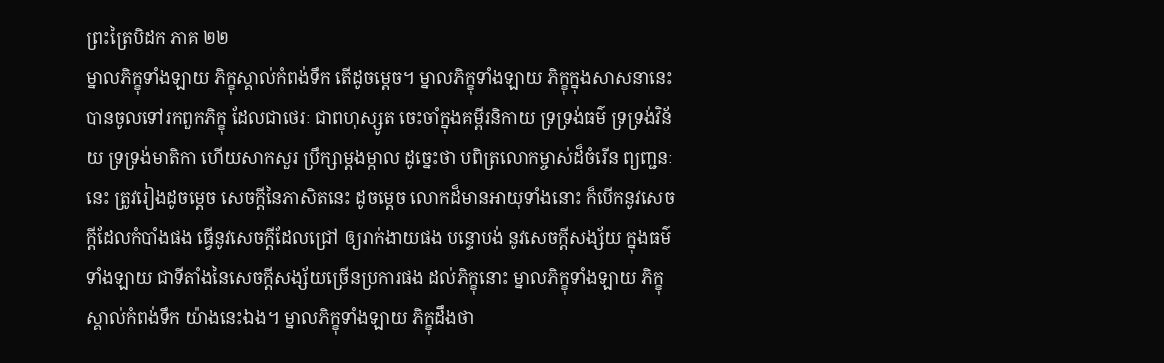ព្រះត្រៃបិដក ភាគ ២២
ម្នាលភិក្ខុទាំងឡាយ ភិក្ខុស្គាល់កំពង់ទឹក តើដូចម្តេច។ ម្នាលភិក្ខុទាំងឡាយ ភិក្ខុក្នុងសាសនានេះ បានចូលទៅរកពួកភិក្ខុ ដែលជាថេរៈ ជាពហុស្សូត ចេះចាំក្នុងគម្ពីរនិកាយ ទ្រទ្រង់ធម៌ ទ្រទ្រង់វិន័យ ទ្រទ្រង់មាតិកា ហើយសាកសួរ ប្រឹក្សាម្តងម្កាល ដូច្នេះថា បពិត្រលោកម្ចាស់ដ៏ចំរើន ព្យញ្ជនៈនេះ ត្រូវរៀងដូចម្តេច សេចក្តីនៃភាសិតនេះ ដូចម្តេច លោកដ៏មានអាយុទាំងនោះ ក៏បើកនូវសេចក្តីដែលកំបាំងផង ធ្វើនូវសេចក្តីដែលជ្រៅ ឲ្យរាក់ងាយផង បន្ទោបង់ នូវសេចក្តីសង្ស័យ ក្នុងធម៌ទាំងឡាយ ជាទីតាំងនៃសេចក្តីសង្ស័យច្រើនប្រការផង ដល់ភិក្ខុនោះ ម្នាលភិក្ខុទាំងឡាយ ភិក្ខុស្គាល់កំពង់ទឹក យ៉ាងនេះឯង។ ម្នាលភិក្ខុទាំងឡាយ ភិក្ខុដឹងថា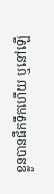ខ្លួនបានផឹកទឹកហើយ ឬនៅឡើ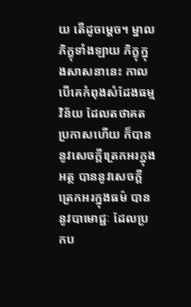យ តើដូចម្តេច។ ម្នាលភិក្ខុទាំងឡាយ ភិក្ខុក្នុងសាសនានេះ កាលបើគេកំពុងសំដែងធម្មវិន័យ ដែលតថាគតប្រកាសហើយ ក៏បាននូវសេចក្តីត្រេកអរក្នុងអត្ថ បាននូវសេចក្តីត្រេកអរក្នុងធម៌ បាននូវបាមោជ្ជៈ ដែលប្រកប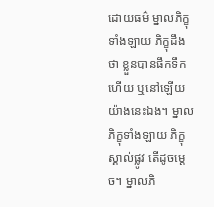ដោយធម៌ ម្នាលភិក្ខុទាំងឡាយ ភិក្ខុដឹងថា ខ្លួនបានផឹកទឹកហើយ ឬនៅឡើយ យ៉ាងនេះឯង។ ម្នាលភិក្ខុទាំងឡាយ ភិក្ខុស្គាល់ផ្លូវ តើដូចម្តេច។ ម្នាលភិ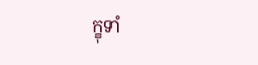ក្ខុទាំ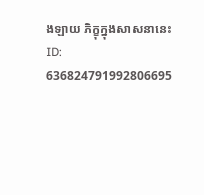ងឡាយ ភិក្ខុក្នុងសាសនានេះ
ID: 636824791992806695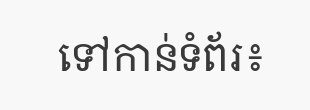ទៅកាន់ទំព័រ៖